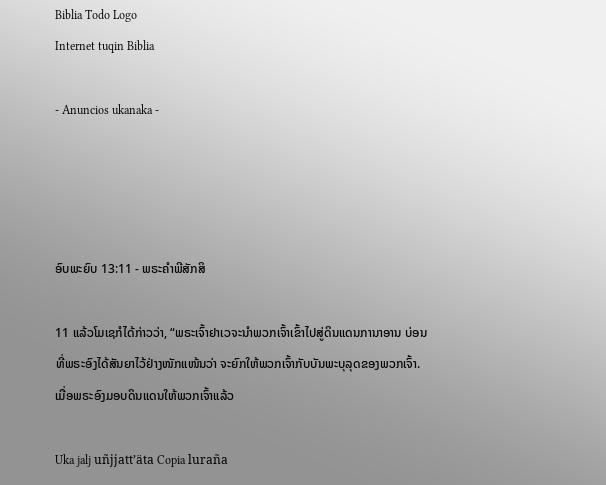Biblia Todo Logo
Internet tuqin Biblia

- Anuncios ukanaka -




ອົບພະຍົບ 13:11 - ພຣະຄຳພີສັກສິ

11 ແລ້ວໂມເຊກໍໄດ້ກ່າວວ່າ, “ພຣະເຈົ້າຢາເວຈະນຳພວກເຈົ້າເຂົ້າໄປສູ່ດິນແດນການາອານ ບ່ອນທີ່ພຣະອົງໄດ້ສັນຍາໄວ້ຢ່າງໜັກແໜ້ນວ່າ ຈະຍົກໃຫ້ພວກເຈົ້າກັບບັນພະບຸລຸດຂອງພວກເຈົ້າ. ເມື່ອພຣະອົງມອບດິນແດນໃຫ້ພວກເຈົ້າແລ້ວ

Uka jalj uñjjattʼäta Copia luraña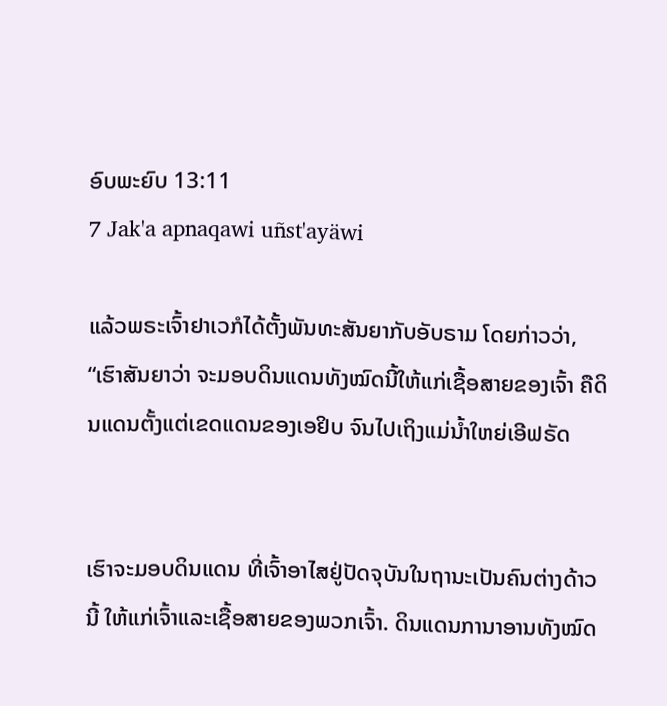ອົບພະຍົບ 13:11
7 Jak'a apnaqawi uñst'ayäwi

ແລ້ວພຣະເຈົ້າຢາເວກໍໄດ້ຕັ້ງພັນທະສັນຍາກັບອັບຣາມ ໂດຍກ່າວວ່າ, “ເຮົາສັນຍາວ່າ ຈະມອບດິນແດນທັງໝົດນີ້ໃຫ້ແກ່ເຊື້ອສາຍຂອງເຈົ້າ ຄືດິນແດນຕັ້ງແຕ່ເຂດແດນຂອງເອຢິບ ຈົນໄປເຖິງແມ່ນໍ້າໃຫຍ່ເອີຟຣັດ


ເຮົາຈະມອບດິນແດນ ທີ່ເຈົ້າອາໄສຢູ່ປັດຈຸບັນໃນຖານະເປັນຄົນຕ່າງດ້າວນີ້ ໃຫ້ແກ່ເຈົ້າແລະເຊື້ອສາຍຂອງພວກເຈົ້າ. ດິນແດນການາອານທັງໝົດ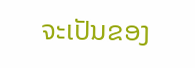ຈະເປັນຂອງ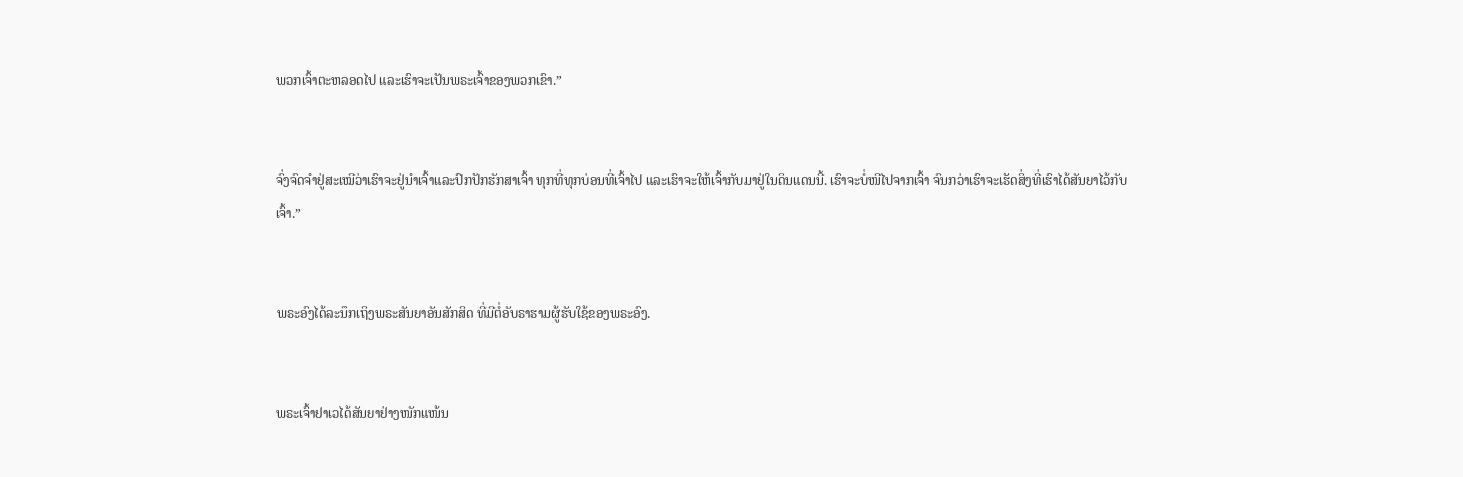ພວກເຈົ້າຕະຫລອດໄປ ແລະເຮົາຈະເປັນພຣະເຈົ້າຂອງພວກເຂົາ.”


ຈົ່ງຈົດຈຳຢູ່ສະເໝີວ່າເຮົາຈະຢູ່ນຳເຈົ້າແລະປົກປັກຮັກສາເຈົ້າ ທຸກທີ່ທຸກບ່ອນທີ່ເຈົ້າໄປ ແລະເຮົາຈະໃຫ້ເຈົ້າກັບມາຢູ່ໃນດິນແດນນີ້. ເຮົາຈະບໍ່ໜີໄປຈາກເຈົ້າ ຈົນກວ່າເຮົາຈະເຮັດສິ່ງທີ່ເຮົາໄດ້ສັນຍາໄວ້ກັບເຈົ້າ.”


ພຣະອົງໄດ້ລະນຶກເຖິງພຣະສັນຍາອັນສັກສິດ ທີ່ມີຕໍ່ອັບຣາຮາມຜູ້ຮັບໃຊ້ຂອງພຣະອົງ.


ພຣະເຈົ້າຢາເວໄດ້ສັນຍາຢ່າງໜັກແໜ້ນ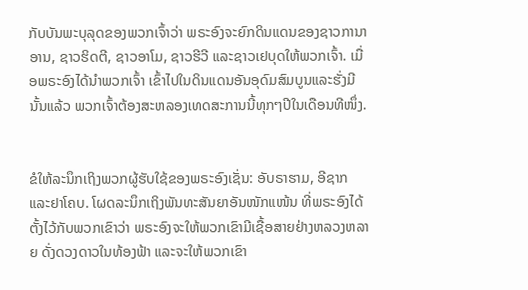ກັບບັນພະບຸລຸດຂອງພວກເຈົ້າວ່າ ພຣະອົງຈະຍົກດິນແດນຂອງຊາວການາອານ, ຊາວຮິດຕີ, ຊາວອາໂມ, ຊາວຮີວີ ແລະຊາວເຢບຸດໃຫ້ພວກເຈົ້າ. ເມື່ອພຣະອົງໄດ້ນຳພວກເຈົ້າ ເຂົ້າໄປໃນດິນແດນອັນອຸດົມສົມບູນແລະຮັ່ງມີນັ້ນແລ້ວ ພວກເຈົ້າຕ້ອງສະຫລອງເທດສະການນີ້ທຸກໆປີໃນເດືອນທີໜຶ່ງ.


ຂໍໃຫ້ລະນຶກເຖິງພວກຜູ້ຮັບໃຊ້ຂອງພຣະອົງເຊັ່ນ: ອັບຣາຮາມ, ອີຊາກ ແລະຢາໂຄບ. ໂຜດລະນຶກເຖິງພັນທະສັນຍາອັນໜັກແໜ້ນ ທີ່ພຣະອົງໄດ້ຕັ້ງໄວ້ກັບພວກເຂົາວ່າ ພຣະອົງຈະໃຫ້ພວກເຂົາມີເຊື້ອສາຍຢ່າງຫລວງຫລາຍ ດັ່ງດວງດາວໃນທ້ອງຟ້າ ແລະຈະໃຫ້ພວກເຂົາ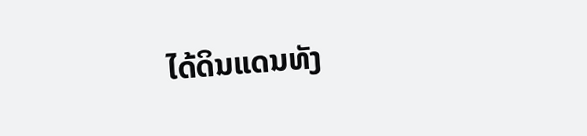ໄດ້ດິນແດນທັງ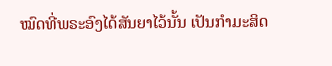ໝົດທີ່ພຣະອົງໄດ້ສັນຍາໄວ້ນັ້ນ ເປັນກຳມະສິດ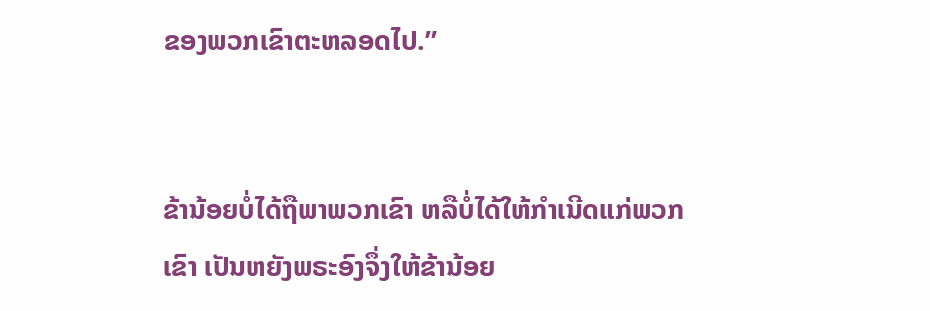ຂອງພວກເຂົາຕະຫລອດໄປ.”


ຂ້ານ້ອຍບໍ່ໄດ້ຖືພາພວກເຂົາ ຫລືບໍ່ໄດ້ໃຫ້ກຳເນີດແກ່ພວກເຂົາ ເປັນຫຍັງພຣະອົງຈຶ່ງໃຫ້ຂ້ານ້ອຍ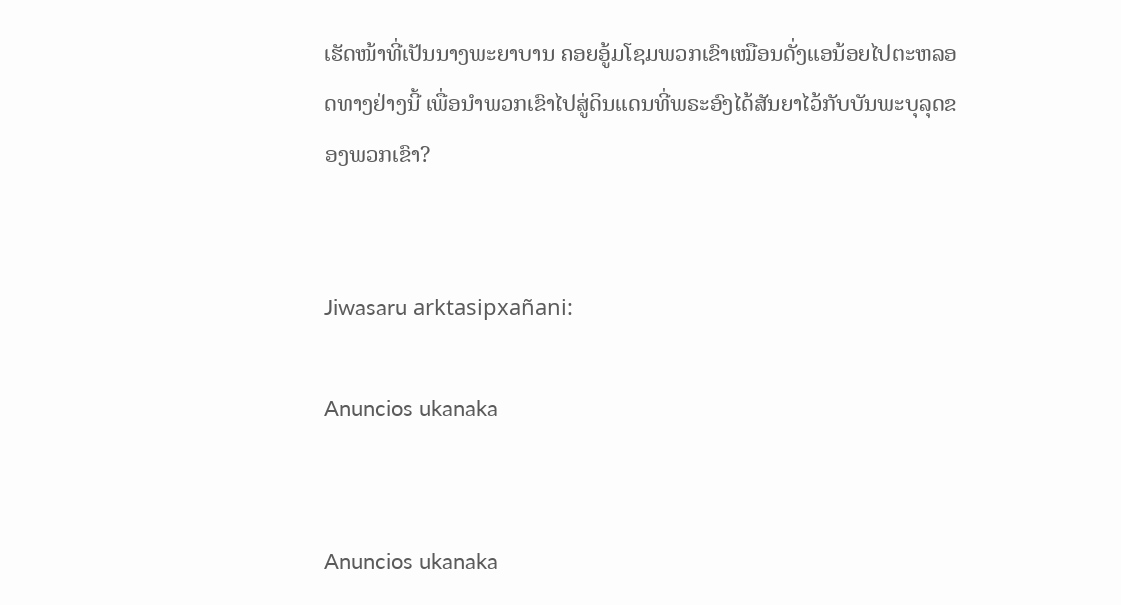ເຮັດໜ້າທີ່ເປັນນາງພະຍາບານ ຄອຍອູ້ມໂຊມພວກເຂົາເໝືອນດັ່ງແອນ້ອຍໄປຕະຫລອດທາງຢ່າງນີ້ ເພື່ອນຳພວກເຂົາໄປສູ່ດິນແດນທີ່ພຣະອົງໄດ້ສັນຍາໄວ້ກັບບັນພະບຸລຸດຂອງພວກເຂົາ?


Jiwasaru arktasipxañani:

Anuncios ukanaka


Anuncios ukanaka